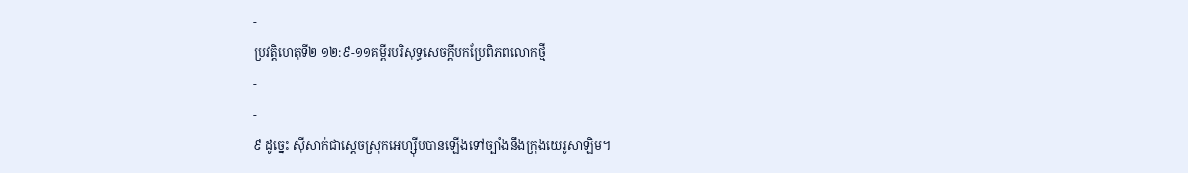-
ប្រវត្តិហេតុទី២ ១២:៩-១១គម្ពីរបរិសុទ្ធសេចក្ដីបកប្រែពិភពលោកថ្មី
-
-
៩ ដូច្នេះ ស៊ីសាក់ជាស្ដេចស្រុកអេហ្ស៊ីបបានឡើងទៅច្បាំងនឹងក្រុងយេរូសាឡិម។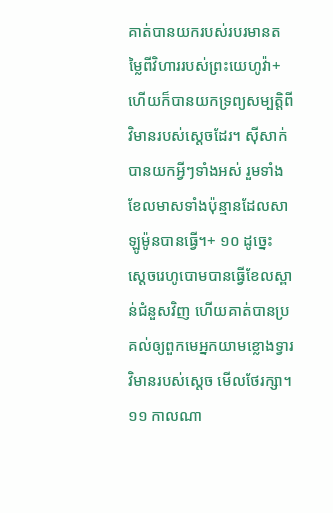គាត់បានយករបស់របរមានតម្លៃពីវិហាររបស់ព្រះយេហូវ៉ា+ ហើយក៏បានយកទ្រព្យសម្បត្តិពីវិមានរបស់ស្ដេចដែរ។ ស៊ីសាក់បានយកអ្វីៗទាំងអស់ រួមទាំងខែលមាសទាំងប៉ុន្មានដែលសាឡូម៉ូនបានធ្វើ។+ ១០ ដូច្នេះ ស្ដេចរេហូបោមបានធ្វើខែលស្ពាន់ជំនួសវិញ ហើយគាត់បានប្រគល់ឲ្យពួកមេអ្នកយាមខ្លោងទ្វារវិមានរបស់ស្ដេច មើលថែរក្សា។ ១១ កាលណា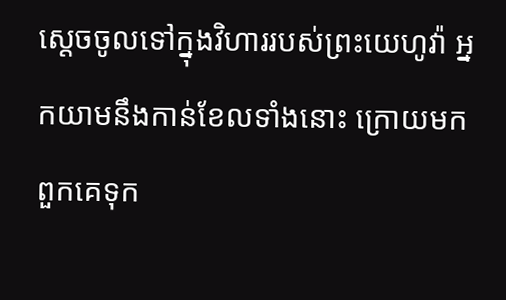ស្ដេចចូលទៅក្នុងវិហាររបស់ព្រះយេហូវ៉ា អ្នកយាមនឹងកាន់ខែលទាំងនោះ ក្រោយមកពួកគេទុក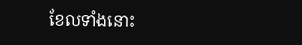ខែលទាំងនោះ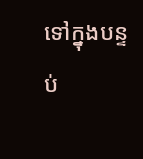ទៅក្នុងបន្ទប់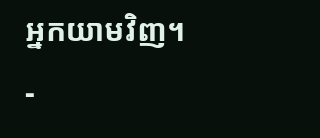អ្នកយាមវិញ។
-